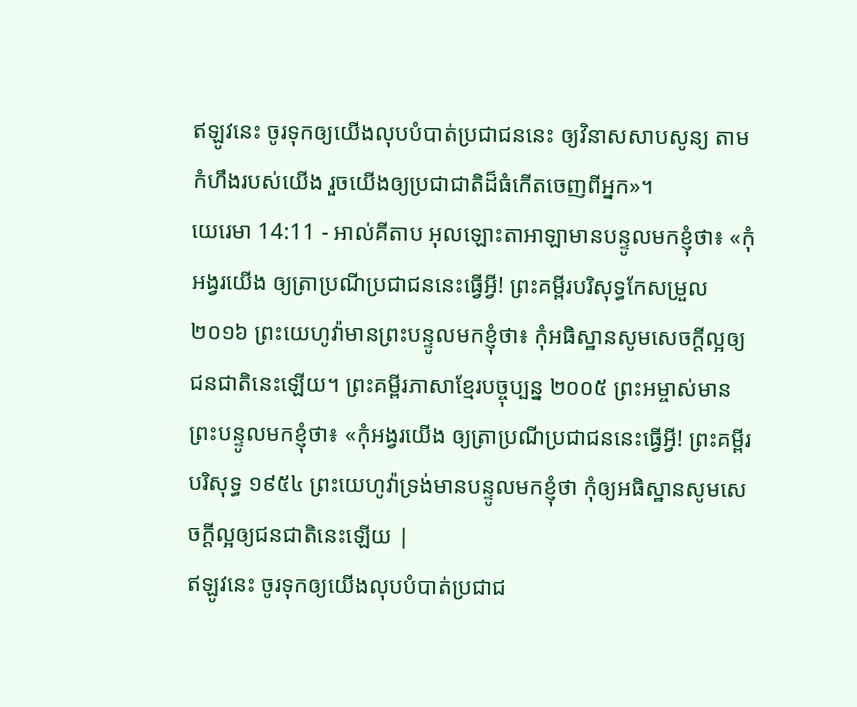ឥឡូវនេះ ចូរទុកឲ្យយើងលុបបំបាត់ប្រជាជននេះ ឲ្យវិនាសសាបសូន្យ តាមកំហឹងរបស់យើង រួចយើងឲ្យប្រជាជាតិដ៏ធំកើតចេញពីអ្នក»។
យេរេមា 14:11 - អាល់គីតាប អុលឡោះតាអាឡាមានបន្ទូលមកខ្ញុំថា៖ «កុំអង្វរយើង ឲ្យត្រាប្រណីប្រជាជននេះធ្វើអ្វី! ព្រះគម្ពីរបរិសុទ្ធកែសម្រួល ២០១៦ ព្រះយេហូវ៉ាមានព្រះបន្ទូលមកខ្ញុំថា៖ កុំអធិស្ឋានសូមសេចក្ដីល្អឲ្យជនជាតិនេះឡើយ។ ព្រះគម្ពីរភាសាខ្មែរបច្ចុប្បន្ន ២០០៥ ព្រះអម្ចាស់មានព្រះបន្ទូលមកខ្ញុំថា៖ «កុំអង្វរយើង ឲ្យត្រាប្រណីប្រជាជននេះធ្វើអ្វី! ព្រះគម្ពីរបរិសុទ្ធ ១៩៥៤ ព្រះយេហូវ៉ាទ្រង់មានបន្ទូលមកខ្ញុំថា កុំឲ្យអធិស្ឋានសូមសេចក្ដីល្អឲ្យជនជាតិនេះឡើយ |
ឥឡូវនេះ ចូរទុកឲ្យយើងលុបបំបាត់ប្រជាជ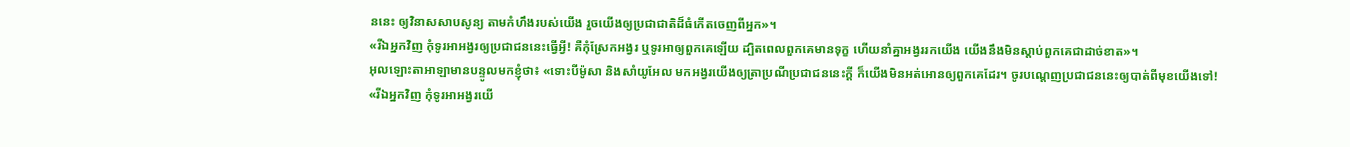ននេះ ឲ្យវិនាសសាបសូន្យ តាមកំហឹងរបស់យើង រួចយើងឲ្យប្រជាជាតិដ៏ធំកើតចេញពីអ្នក»។
«រីឯអ្នកវិញ កុំទូរអាអង្វរឲ្យប្រជាជននេះធ្វើអ្វី! គឺកុំស្រែកអង្វរ ឬទូរអាឲ្យពួកគេឡើយ ដ្បិតពេលពួកគេមានទុក្ខ ហើយនាំគ្នាអង្វររកយើង យើងនឹងមិនស្ដាប់ពួកគេជាដាច់ខាត»។
អុលឡោះតាអាឡាមានបន្ទូលមកខ្ញុំថា៖ «ទោះបីម៉ូសា និងសាំយូអែល មកអង្វរយើងឲ្យត្រាប្រណីប្រជាជននេះក្ដី ក៏យើងមិនអត់អោនឲ្យពួកគេដែរ។ ចូរបណ្ដេញប្រជាជននេះឲ្យបាត់ពីមុខយើងទៅ!
«រីឯអ្នកវិញ កុំទូរអាអង្វរយើ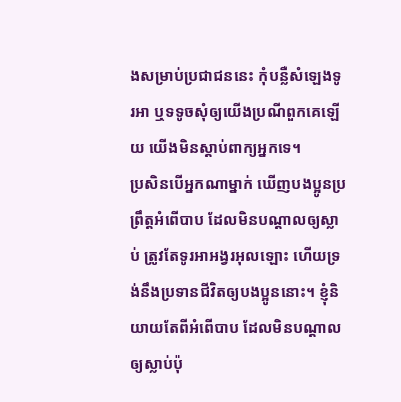ងសម្រាប់ប្រជាជននេះ កុំបន្លឺសំឡេងទូរអា ឬទទូចសុំឲ្យយើងប្រណីពួកគេឡើយ យើងមិនស្ដាប់ពាក្យអ្នកទេ។
ប្រសិនបើអ្នកណាម្នាក់ ឃើញបងប្អូនប្រព្រឹត្ដអំពើបាប ដែលមិនបណ្ដាលឲ្យស្លាប់ ត្រូវតែទូរអាអង្វរអុលឡោះ ហើយទ្រង់នឹងប្រទានជីវិតឲ្យបងប្អូននោះ។ ខ្ញុំនិយាយតែពីអំពើបាប ដែលមិនបណ្ដាលឲ្យស្លាប់ប៉ុ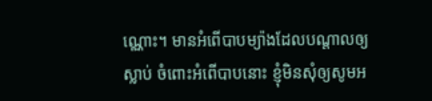ណ្ណោះ។ មានអំពើបាបម្យ៉ាងដែលបណ្ដាលឲ្យស្លាប់ ចំពោះអំពើបាបនោះ ខ្ញុំមិនសុំឲ្យសូមអ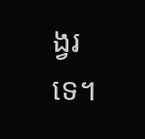ង្វរទេ។